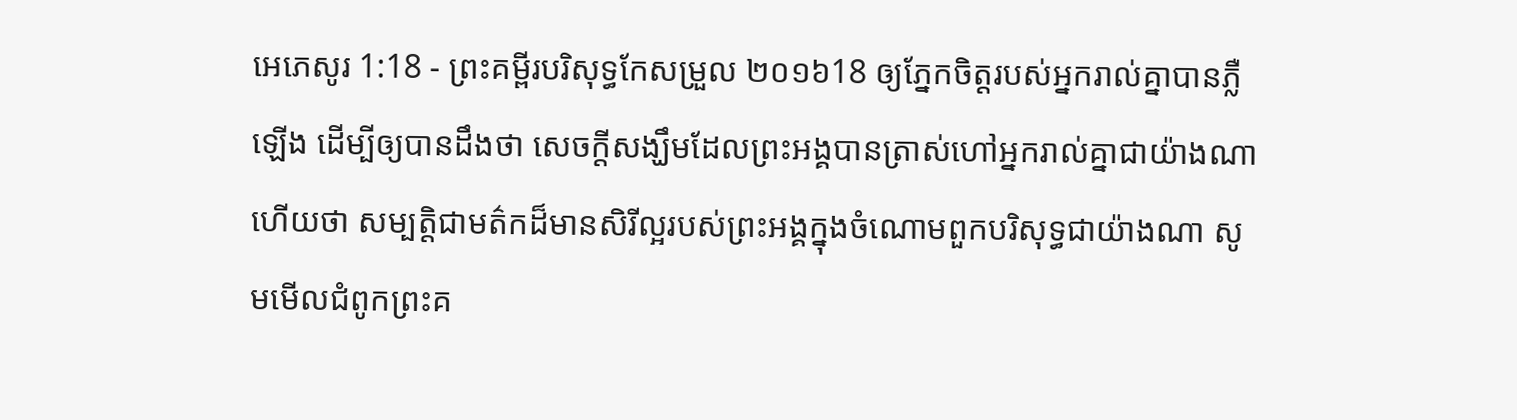អេភេសូរ 1:18 - ព្រះគម្ពីរបរិសុទ្ធកែសម្រួល ២០១៦18 ឲ្យភ្នែកចិត្តរបស់អ្នករាល់គ្នាបានភ្លឺឡើង ដើម្បីឲ្យបានដឹងថា សេចក្ដីសង្ឃឹមដែលព្រះអង្គបានត្រាស់ហៅអ្នករាល់គ្នាជាយ៉ាងណា ហើយថា សម្បត្តិជាមត៌កដ៏មានសិរីល្អរបស់ព្រះអង្គក្នុងចំណោមពួកបរិសុទ្ធជាយ៉ាងណា សូមមើលជំពូកព្រះគ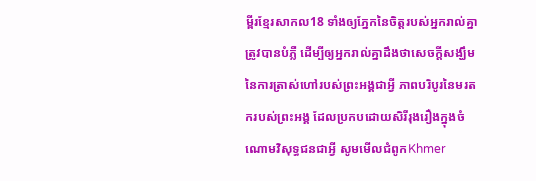ម្ពីរខ្មែរសាកល18 ទាំងឲ្យភ្នែកនៃចិត្តរបស់អ្នករាល់គ្នាត្រូវបានបំភ្លឺ ដើម្បីឲ្យអ្នករាល់គ្នាដឹងថាសេចក្ដីសង្ឃឹមនៃការត្រាស់ហៅរបស់ព្រះអង្គជាអ្វី ភាពបរិបូរនៃមរតករបស់ព្រះអង្គ ដែលប្រកបដោយសិរីរុងរឿងក្នុងចំណោមវិសុទ្ធជនជាអ្វី សូមមើលជំពូកKhmer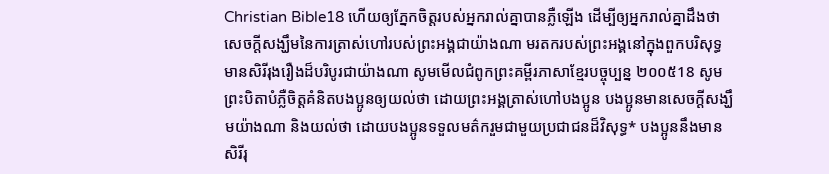Christian Bible18 ហើយឲ្យភ្នែកចិត្តរបស់អ្នករាល់គ្នាបានភ្លឺឡើង ដើម្បីឲ្យអ្នករាល់គ្នាដឹងថា សេចក្ដីសង្ឃឹមនៃការត្រាស់ហៅរបស់ព្រះអង្គជាយ៉ាងណា មរតករបស់ព្រះអង្គនៅក្នុងពួកបរិសុទ្ធមានសិរីរុងរឿងដ៏បរិបូរជាយ៉ាងណា សូមមើលជំពូកព្រះគម្ពីរភាសាខ្មែរបច្ចុប្បន្ន ២០០៥18 សូមព្រះបិតាបំភ្លឺចិត្តគំនិតបងប្អូនឲ្យយល់ថា ដោយព្រះអង្គត្រាស់ហៅបងប្អូន បងប្អូនមានសេចក្ដីសង្ឃឹមយ៉ាងណា និងយល់ថា ដោយបងប្អូនទទួលមត៌ករួមជាមួយប្រជាជនដ៏វិសុទ្ធ* បងប្អូននឹងមានសិរីរុ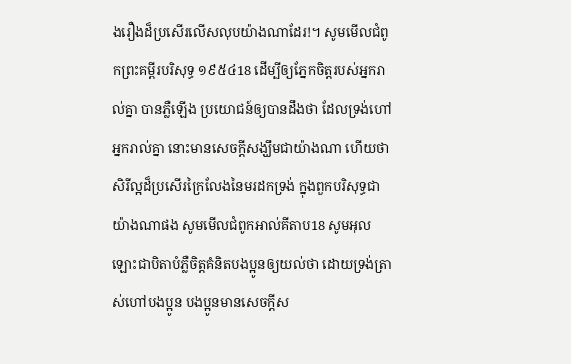ងរឿងដ៏ប្រសើរលើសលុបយ៉ាងណាដែរ!។ សូមមើលជំពូកព្រះគម្ពីរបរិសុទ្ធ ១៩៥៤18 ដើម្បីឲ្យភ្នែកចិត្តរបស់អ្នករាល់គ្នា បានភ្លឺឡើង ប្រយោជន៍ឲ្យបានដឹងថា ដែលទ្រង់ហៅអ្នករាល់គ្នា នោះមានសេចក្ដីសង្ឃឹមជាយ៉ាងណា ហើយថា សិរីល្អដ៏ប្រសើរក្រៃលែងនៃមរដកទ្រង់ ក្នុងពួកបរិសុទ្ធជាយ៉ាងណាផង សូមមើលជំពូកអាល់គីតាប18 សូមអុលឡោះជាបិតាបំភ្លឺចិត្ដគំនិតបងប្អូនឲ្យយល់ថា ដោយទ្រង់ត្រាស់ហៅបងប្អូន បងប្អូនមានសេចក្ដីស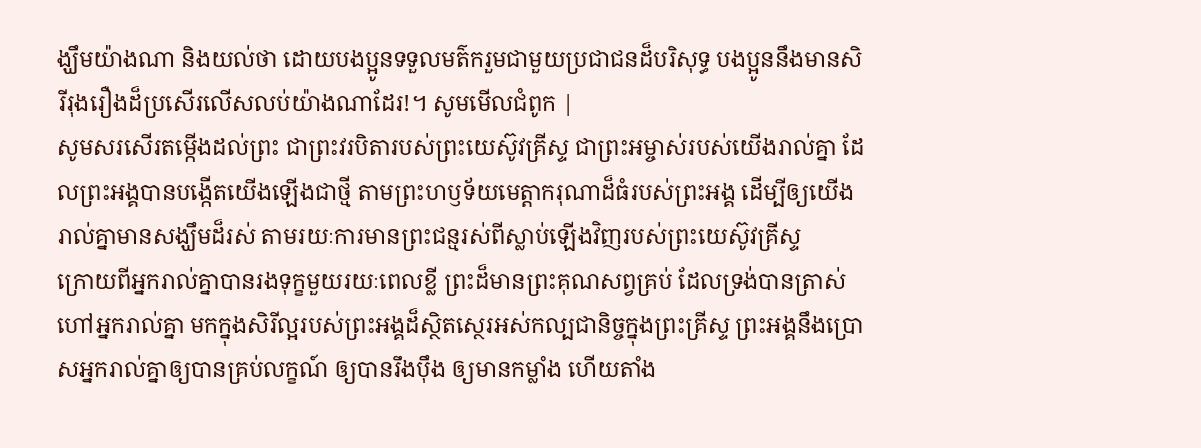ង្ឃឹមយ៉ាងណា និងយល់ថា ដោយបងប្អូនទទួលមត៌ករួមជាមួយប្រជាជនដ៏បរិសុទ្ធ បងប្អូននឹងមានសិរីរុងរឿងដ៏ប្រសើរលើសលប់យ៉ាងណាដែរ!។ សូមមើលជំពូក |
សូមសរសើរតម្កើងដល់ព្រះ ជាព្រះវរបិតារបស់ព្រះយេស៊ូវគ្រីស្ទ ជាព្រះអម្ចាស់របស់យើងរាល់គ្នា ដែលព្រះអង្គបានបង្កើតយើងឡើងជាថ្មី តាមព្រះហឫទ័យមេត្តាករុណាដ៏ធំរបស់ព្រះអង្គ ដើម្បីឲ្យយើងរាល់គ្នាមានសង្ឃឹមដ៏រស់ តាមរយៈការមានព្រះជន្មរស់ពីស្លាប់ឡើងវិញរបស់ព្រះយេស៊ូវគ្រីស្ទ
ក្រោយពីអ្នករាល់គ្នាបានរងទុក្ខមួយរយៈពេលខ្លី ព្រះដ៏មានព្រះគុណសព្វគ្រប់ ដែលទ្រង់បានត្រាស់ហៅអ្នករាល់គ្នា មកក្នុងសិរីល្អរបស់ព្រះអង្គដ៏ស្ថិតស្ថេរអស់កល្បជានិច្ចក្នុងព្រះគ្រីស្ទ ព្រះអង្គនឹងប្រោសអ្នករាល់គ្នាឲ្យបានគ្រប់លក្ខណ៍ ឲ្យបានរឹងប៉ឹង ឲ្យមានកម្លាំង ហើយតាំង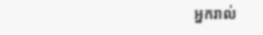អ្នករាល់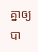គ្នាឲ្យបា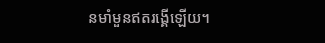នមាំមួនឥតរង្គើឡើយ។